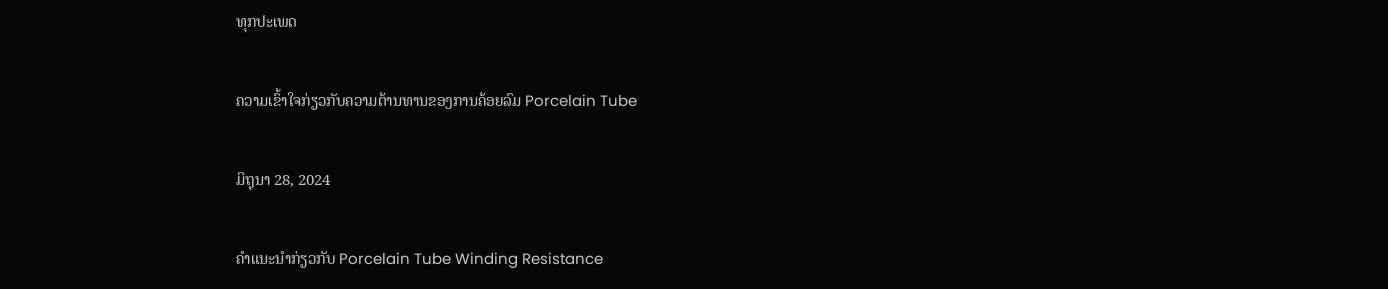ທຸກປະເພດ

ຄວາມເຂົ້າໃຈກ່ຽວກັບຄວາມຕ້ານທານຂອງການຄ້ອຍລົມ Porcelain Tube

ມິຖຸນາ 28, 2024

ຄໍາແນະນໍາກ່ຽວກັບ Porcelain Tube Winding Resistance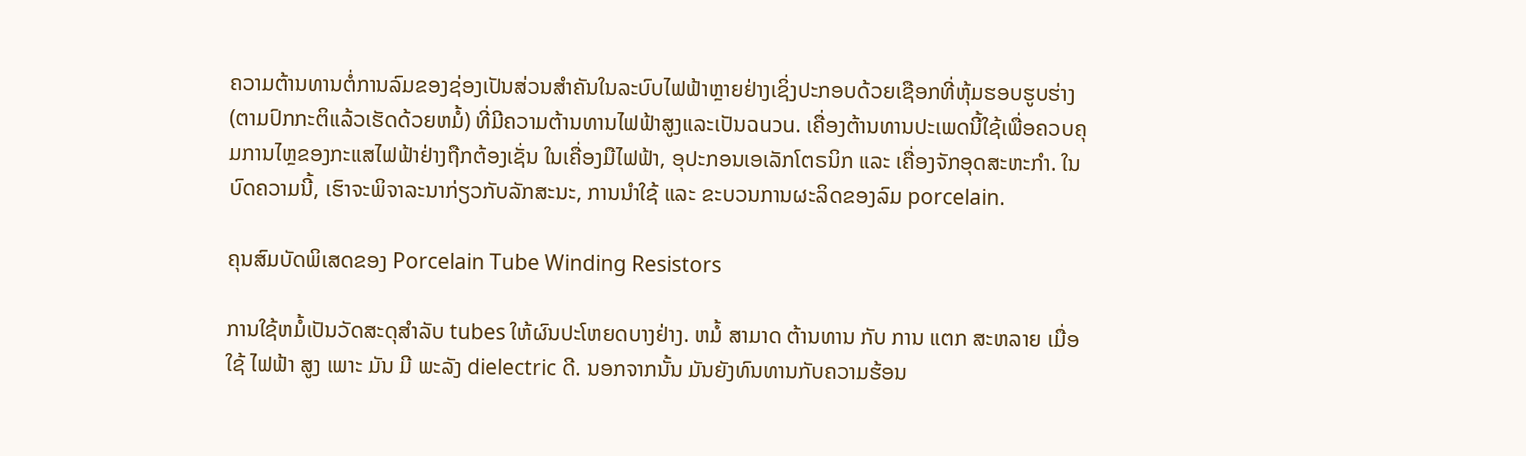ຄວາມຕ້ານທານຕໍ່ການລົມຂອງຊ່ອງເປັນສ່ວນສໍາຄັນໃນລະບົບໄຟຟ້າຫຼາຍຢ່າງເຊິ່ງປະກອບດ້ວຍເຊືອກທີ່ຫຸ້ມຮອບຮູບຮ່າງ (ຕາມປົກກະຕິແລ້ວເຮັດດ້ວຍຫມໍ້) ທີ່ມີຄວາມຕ້ານທານໄຟຟ້າສູງແລະເປັນฉนวน. ເຄື່ອງຕ້ານທານປະເພດນີ້ໃຊ້ເພື່ອຄວບຄຸມການໄຫຼຂອງກະແສໄຟຟ້າຢ່າງຖືກຕ້ອງເຊັ່ນ ໃນເຄື່ອງມືໄຟຟ້າ, ອຸປະກອນເອເລັກໂຕຣນິກ ແລະ ເຄື່ອງຈັກອຸດສະຫະກໍາ. ໃນບົດຄວາມນີ້, ເຮົາຈະພິຈາລະນາກ່ຽວກັບລັກສະນະ, ການນໍາໃຊ້ ແລະ ຂະບວນການຜະລິດຂອງລົມ porcelain.

ຄຸນສົມບັດພິເສດຂອງ Porcelain Tube Winding Resistors

ການໃຊ້ຫມໍ້ເປັນວັດສະດຸສໍາລັບ tubes ໃຫ້ຜົນປະໂຫຍດບາງຢ່າງ. ຫມໍ້ ສາມາດ ຕ້ານທານ ກັບ ການ ແຕກ ສະຫລາຍ ເມື່ອ ໃຊ້ ໄຟຟ້າ ສູງ ເພາະ ມັນ ມີ ພະລັງ dielectric ດີ. ນອກຈາກນັ້ນ ມັນຍັງທົນທານກັບຄວາມຮ້ອນ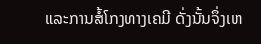ແລະການສໍ້ໂກງທາງເຄມີ ດັ່ງນັ້ນຈຶ່ງເຫ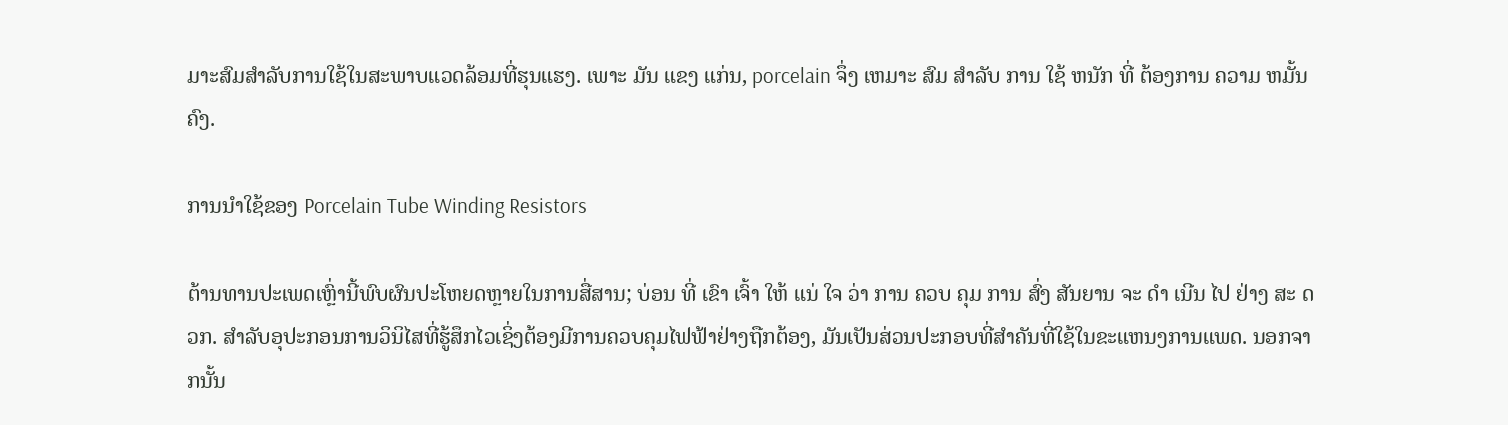ມາະສົມສໍາລັບການໃຊ້ໃນສະພາບແວດລ້ອມທີ່ຮຸນແຮງ. ເພາະ ມັນ ແຂງ ແກ່ນ, porcelain ຈຶ່ງ ເຫມາະ ສົມ ສໍາລັບ ການ ໃຊ້ ຫນັກ ທີ່ ຕ້ອງການ ຄວາມ ຫມັ້ນຄົງ.

ການນໍາໃຊ້ຂອງ Porcelain Tube Winding Resistors

ຕ້ານທານປະເພດເຫຼົ່ານີ້ພົບຜົນປະໂຫຍດຫຼາຍໃນການສື່ສານ; ບ່ອນ ທີ່ ເຂົາ ເຈົ້າ ໃຫ້ ແນ່ ໃຈ ວ່າ ການ ຄວບ ຄຸມ ການ ສົ່ງ ສັນຍານ ຈະ ດໍາ ເນີນ ໄປ ຢ່າງ ສະ ດວກ. ສໍາລັບອຸປະກອນການວິນິໄສທີ່ຮູ້ສຶກໄວເຊິ່ງຕ້ອງມີການຄວບຄຸມໄຟຟ້າຢ່າງຖືກຕ້ອງ, ມັນເປັນສ່ວນປະກອບທີ່ສໍາຄັນທີ່ໃຊ້ໃນຂະແຫນງການແພດ. ນອກຈາກນັ້ນ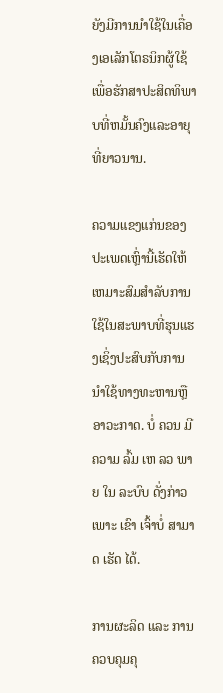ຍັງມີການນໍາໃຊ້ໃນເຄື່ອງເອເລັກໂຕຣນິກຜູ້ໃຊ້ເພື່ອຮັກສາປະສິດທິພາບທີ່ຫມັ້ນຄົງແລະອາຍຸທີ່ຍາວນານ.

ຄວາມແຂງແກ່ນຂອງປະເພດເຫຼົ່ານີ້ເຮັດໃຫ້ເຫມາະສົມສໍາລັບການໃຊ້ໃນສະພາບທີ່ຮຸນແຮງເຊິ່ງປະສົບກັບການນໍາໃຊ້ທາງທະຫານຫຼືອາວະກາດ. ບໍ່ ຄວນ ມີ ຄວາມ ລົ້ມ ເຫ ລວ ພາຍ ໃນ ລະບົບ ດັ່ງກ່າວ ເພາະ ເຂົາ ເຈົ້າບໍ່ ສາມາດ ເຮັດ ໄດ້.

ການຜະລິດ ແລະ ການຄວບຄຸມຄຸ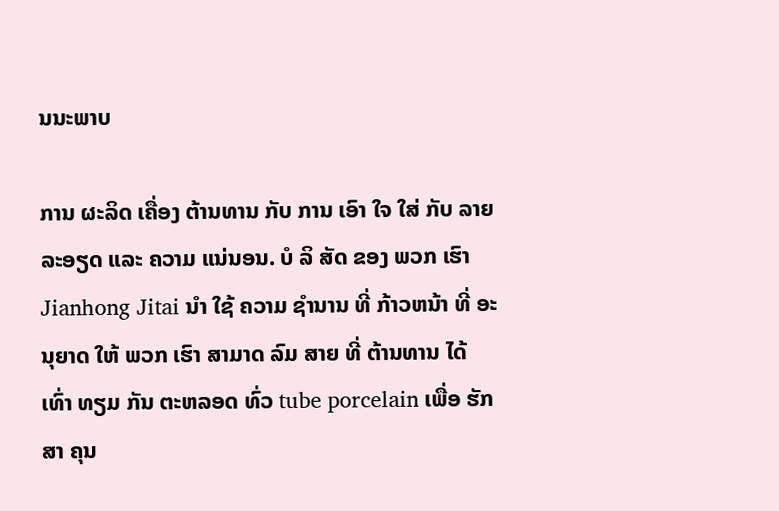ນນະພາບ

ການ ຜະລິດ ເຄື່ອງ ຕ້ານທານ ກັບ ການ ເອົາ ໃຈ ໃສ່ ກັບ ລາຍ ລະອຽດ ແລະ ຄວາມ ແນ່ນອນ. ບໍ ລິ ສັດ ຂອງ ພວກ ເຮົາ Jianhong Jitai ນໍາ ໃຊ້ ຄວາມ ຊໍານານ ທີ່ ກ້າວຫນ້າ ທີ່ ອະນຸຍາດ ໃຫ້ ພວກ ເຮົາ ສາມາດ ລົມ ສາຍ ທີ່ ຕ້ານທານ ໄດ້ ເທົ່າ ທຽມ ກັນ ຕະຫລອດ ທົ່ວ tube porcelain ເພື່ອ ຮັກສາ ຄຸນ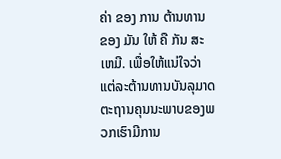ຄ່າ ຂອງ ການ ຕ້ານທານ ຂອງ ມັນ ໃຫ້ ຄື ກັນ ສະ ເຫມີ. ເພື່ອໃຫ້ແນ່ໃຈວ່າແຕ່ລະຕ້ານທານບັນລຸມາດຕະຖານຄຸນນະພາບຂອງພວກເຮົາມີການ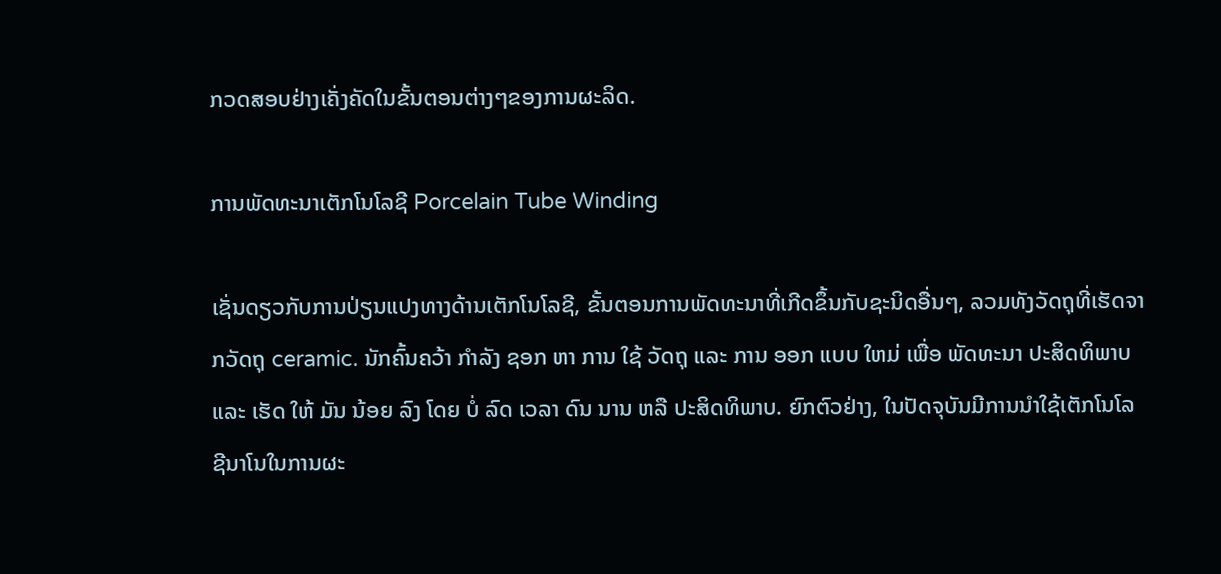ກວດສອບຢ່າງເຄັ່ງຄັດໃນຂັ້ນຕອນຕ່າງໆຂອງການຜະລິດ.

ການພັດທະນາເຕັກໂນໂລຊີ Porcelain Tube Winding

ເຊັ່ນດຽວກັບການປ່ຽນແປງທາງດ້ານເຕັກໂນໂລຊີ, ຂັ້ນຕອນການພັດທະນາທີ່ເກີດຂຶ້ນກັບຊະນິດອື່ນໆ, ລວມທັງວັດຖຸທີ່ເຮັດຈາກວັດຖຸ ceramic. ນັກຄົ້ນຄວ້າ ກໍາລັງ ຊອກ ຫາ ການ ໃຊ້ ວັດຖຸ ແລະ ການ ອອກ ແບບ ໃຫມ່ ເພື່ອ ພັດທະນາ ປະສິດທິພາບ ແລະ ເຮັດ ໃຫ້ ມັນ ນ້ອຍ ລົງ ໂດຍ ບໍ່ ລົດ ເວລາ ດົນ ນານ ຫລື ປະສິດທິພາບ. ຍົກຕົວຢ່າງ, ໃນປັດຈຸບັນມີການນໍາໃຊ້ເຕັກໂນໂລຊີນາໂນໃນການຜະ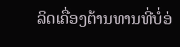ລິດເຄື່ອງຕ້ານທານທີ່ບໍ່ອ່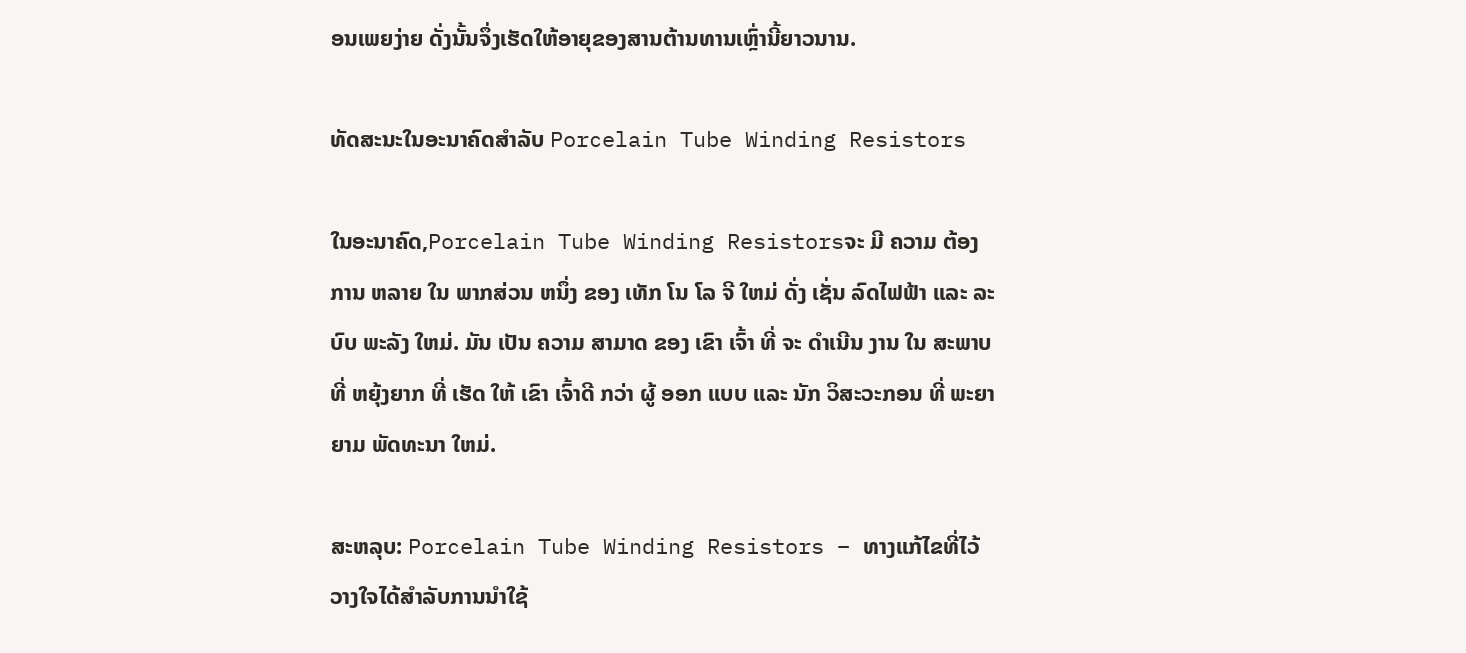ອນເພຍງ່າຍ ດັ່ງນັ້ນຈຶ່ງເຮັດໃຫ້ອາຍຸຂອງສານຕ້ານທານເຫຼົ່ານີ້ຍາວນານ.

ທັດສະນະໃນອະນາຄົດສໍາລັບ Porcelain Tube Winding Resistors

ໃນອະນາຄົດ,Porcelain Tube Winding Resistorsຈະ ມີ ຄວາມ ຕ້ອງການ ຫລາຍ ໃນ ພາກສ່ວນ ຫນຶ່ງ ຂອງ ເທັກ ໂນ ໂລ ຈີ ໃຫມ່ ດັ່ງ ເຊັ່ນ ລົດໄຟຟ້າ ແລະ ລະບົບ ພະລັງ ໃຫມ່. ມັນ ເປັນ ຄວາມ ສາມາດ ຂອງ ເຂົາ ເຈົ້າ ທີ່ ຈະ ດໍາເນີນ ງານ ໃນ ສະພາບ ທີ່ ຫຍຸ້ງຍາກ ທີ່ ເຮັດ ໃຫ້ ເຂົາ ເຈົ້າດີ ກວ່າ ຜູ້ ອອກ ແບບ ແລະ ນັກ ວິສະວະກອນ ທີ່ ພະຍາຍາມ ພັດທະນາ ໃຫມ່.

ສະຫລຸບ: Porcelain Tube Winding Resistors – ທາງແກ້ໄຂທີ່ໄວ້ວາງໃຈໄດ້ສໍາລັບການນໍາໃຊ້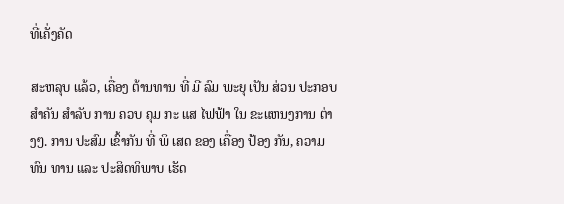ທີ່ເຄັ່ງຄັດ

ສະຫລຸບ ແລ້ວ, ເຄື່ອງ ຕ້ານທານ ທີ່ ມີ ລົມ ພະຍຸ ເປັນ ສ່ວນ ປະກອບ ສໍາຄັນ ສໍາລັບ ການ ຄວບ ຄຸມ ກະ ແສ ໄຟຟ້າ ໃນ ຂະແຫນງການ ຕ່າງໆ. ການ ປະສົມ ເຂົ້າກັນ ທີ່ ພິ ເສດ ຂອງ ເຄື່ອງ ປ້ອງ ກັນ, ຄວາມ ທົນ ທານ ແລະ ປະສິດທິພາບ ເຮັດ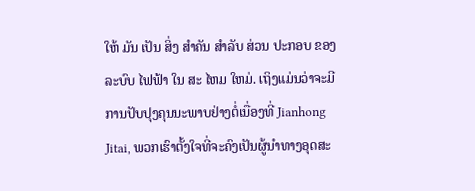ໃຫ້ ມັນ ເປັນ ສິ່ງ ສໍາຄັນ ສໍາລັບ ສ່ວນ ປະກອບ ຂອງ ລະບົບ ໄຟຟ້າ ໃນ ສະ ໄຫມ ໃຫມ່. ເຖິງແມ່ນວ່າຈະມີການປັບປຸງຄຸນນະພາບຢ່າງຕໍ່ເນື່ອງທີ່ Jianhong Jitai, ພວກເຮົາຕັ້ງໃຈທີ່ຈະຄົງເປັນຜູ້ນໍາທາງອຸດສະ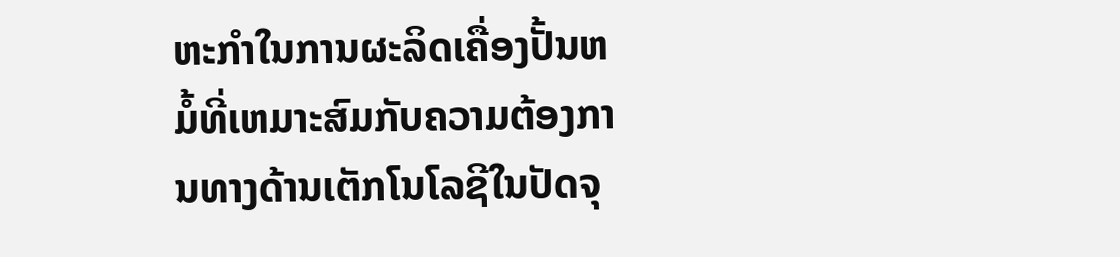ຫະກໍາໃນການຜະລິດເຄື່ອງປັ້ນຫມໍ້ທີ່ເຫມາະສົມກັບຄວາມຕ້ອງການທາງດ້ານເຕັກໂນໂລຊີໃນປັດຈຸ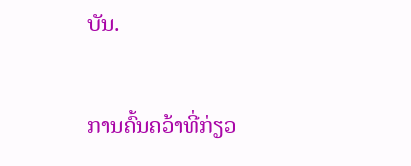ບັນ.

ການຄົ້ນຄວ້າທີ່ກ່ຽວ